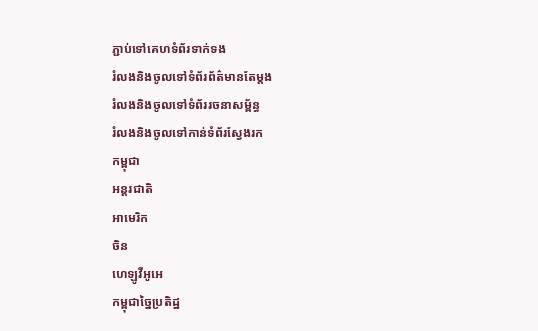ភ្ជាប់ទៅគេហទំព័រទាក់ទង
រំលងនិងចូលទៅទំព័រព័ត៌មានតែម្តង
រំលងនិងចូលទៅទំព័ររចនាសម្ព័ន្ធ
រំលងនិងចូលទៅកាន់ទំព័រស្វែងរក
កម្ពុជា
អន្តរជាតិ
អាមេរិក
ចិន
ហេឡូវីអូអេ
កម្ពុជាច្នៃប្រតិដ្ឋ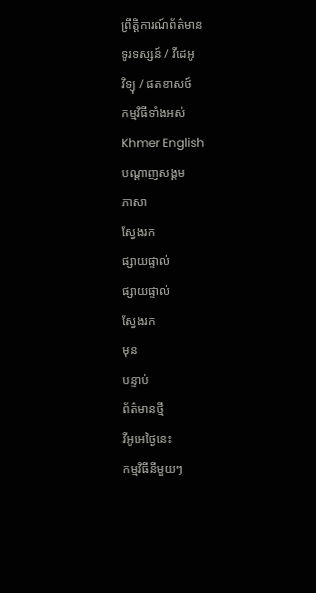ព្រឹត្តិការណ៍ព័ត៌មាន
ទូរទស្សន៍ / វីដេអូ
វិទ្យុ / ផតខាសថ៍
កម្មវិធីទាំងអស់
Khmer English
បណ្តាញសង្គម
ភាសា
ស្វែងរក
ផ្សាយផ្ទាល់
ផ្សាយផ្ទាល់
ស្វែងរក
មុន
បន្ទាប់
ព័ត៌មានថ្មី
វីអូអេថ្ងៃនេះ
កម្មវិធីនីមួយៗ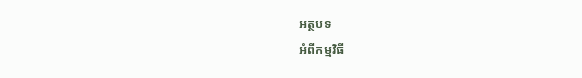អត្ថបទ
អំពីកម្មវិធី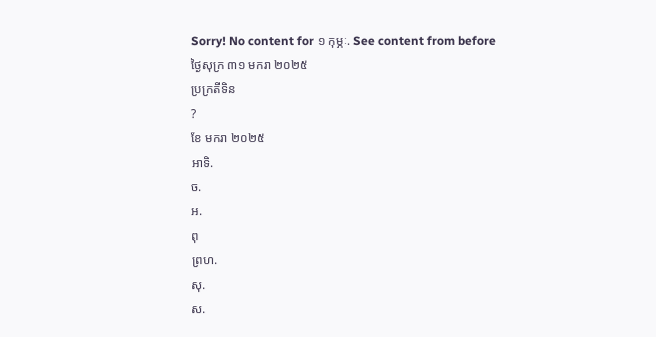Sorry! No content for ១ កុម្ភៈ. See content from before
ថ្ងៃសុក្រ ៣១ មករា ២០២៥
ប្រក្រតីទិន
?
ខែ មករា ២០២៥
អាទិ.
ច.
អ.
ពុ
ព្រហ.
សុ.
ស.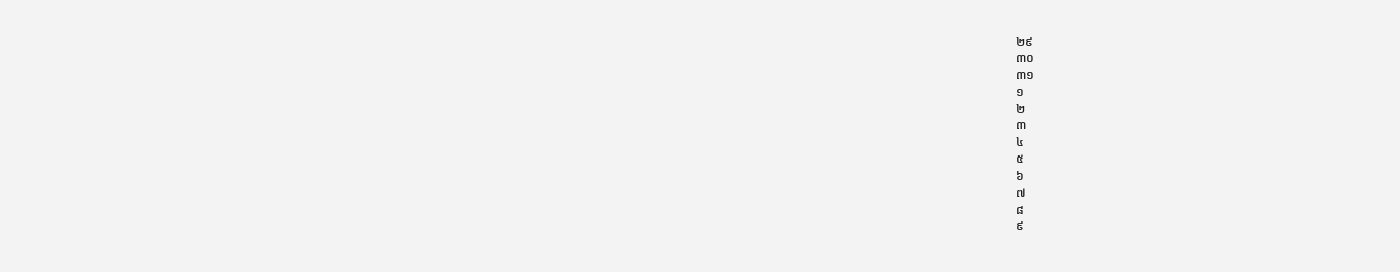២៩
៣០
៣១
១
២
៣
៤
៥
៦
៧
៨
៩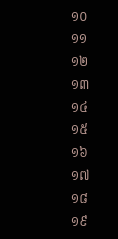១០
១១
១២
១៣
១៤
១៥
១៦
១៧
១៨
១៩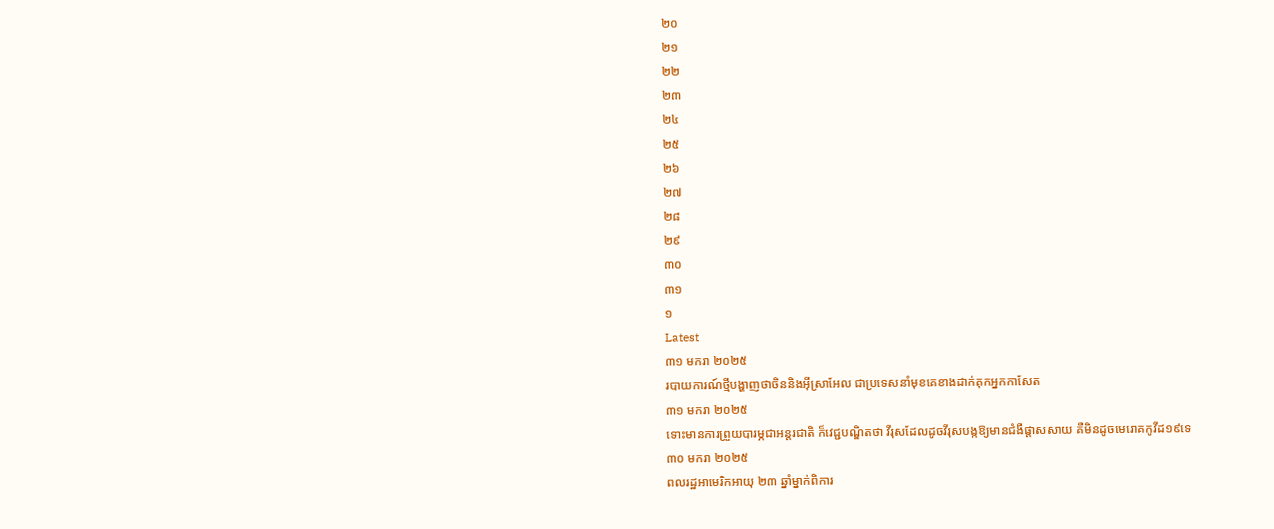២០
២១
២២
២៣
២៤
២៥
២៦
២៧
២៨
២៩
៣០
៣១
១
Latest
៣១ មករា ២០២៥
របាយការណ៍ថ្មីបង្ហាញថាចិននិងអ៊ីស្រាអែល ជាប្រទេសនាំមុខគេខាងដាក់គុកអ្នកកាសែត
៣១ មករា ២០២៥
ទោះមានការព្រួយបារម្ភជាអន្តរជាតិ ក៏វេជ្ជបណ្ឌិតថា វីរុសដែលដូចវីរុសបង្កឱ្យមានជំងឺផ្តាសសាយ គឺមិនដូចមេរោគកូវីដ១៩ទេ
៣០ មករា ២០២៥
ពលរដ្ឋអាមេរិកអាយុ ២៣ ឆ្នាំម្នាក់ពិការ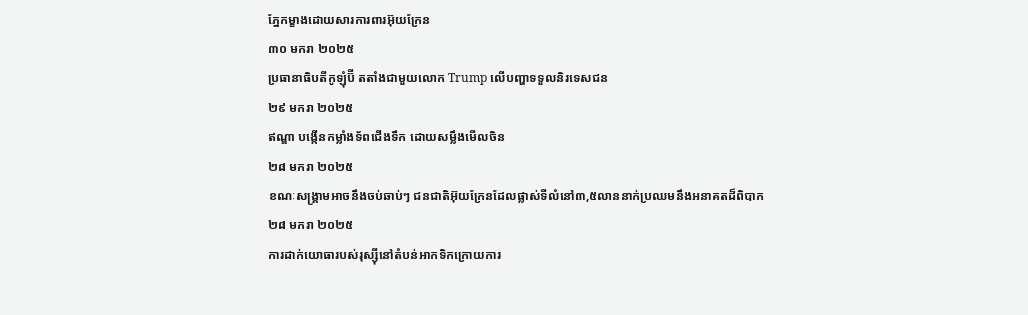ភ្នែកម្ខាងដោយសារការពារអ៊ុយក្រែន
៣០ មករា ២០២៥
ប្រធានាធិបតីកូឡុំប៊ី តតាំងជាមួយលោក Trump លើបញ្ហាទទួលនិរទេសជន
២៩ មករា ២០២៥
ឥណ្ឌា បង្កើនកម្លាំងទ័ពជើងទឹក ដោយសម្លឹងមើលចិន
២៨ មករា ២០២៥
ខណៈសង្គ្រាមអាចនឹងចប់ឆាប់ៗ ជនជាតិអ៊ុយក្រែនដែលផ្លាស់ទីលំនៅ៣,៥លាននាក់ប្រឈមនឹងអនាគតដ៏ពិបាក
២៨ មករា ២០២៥
ការដាក់យោធារបស់រុស្ស៊ីនៅតំបន់អាកទិកក្រោយការ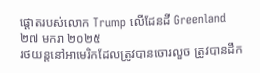ផ្តោតរបស់លោក Trump លើដែនដី Greenland
២៧ មករា ២០២៥
រថយន្ដនៅអាមេរិកដែលត្រូវបានចោរលួច ត្រូវបានដឹក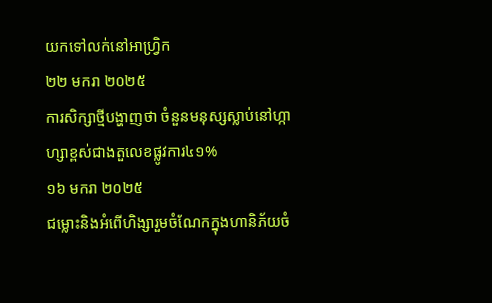យកទៅលក់នៅអាហ្វ្រិក
២២ មករា ២០២៥
ការសិក្សាថ្មីបង្ហាញថា ចំនួនមនុស្សស្លាប់នៅហ្កាហ្សាខ្ពស់ជាងតួលេខផ្លូវការ៤១%
១៦ មករា ២០២៥
ជម្លោះនិងអំពើហិង្សារួមចំណែកក្នុងហានិភ័យចំ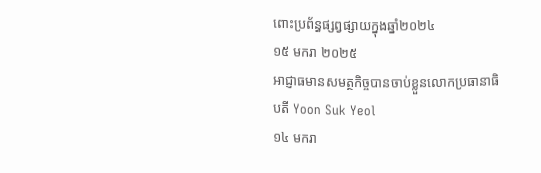ពោះប្រព័ន្ធផ្សព្វផ្សាយក្នុងឆ្នាំ២០២៤
១៥ មករា ២០២៥
អាជ្ញាធមានសមត្ថកិច្ចបានចាប់ខ្លួនលោកប្រធានាធិបតី Yoon Suk Yeol
១៤ មករា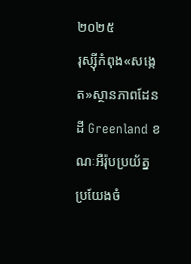២០២៥
រុស្ស៊ីកំពុង«សង្កេត»ស្ថានភាពដែនដី Greenland ខណៈអឺរ៉ុបប្រយ័ត្នប្រយែងចំ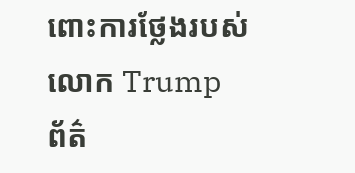ពោះការថ្លែងរបស់លោក Trump
ព័ត៌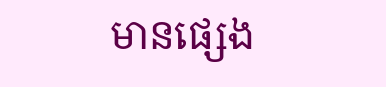មានផ្សេង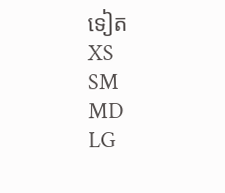ទៀត
XS
SM
MD
LG